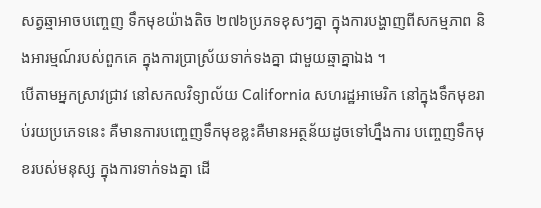សត្វឆ្មាអាចបញ្ចេញ ទឹកមុខយ៉ាងតិច ២៧៦ប្រភទខុសៗគ្នា ក្នុងការបង្ហាញពីសកម្មភាព និងអារម្មណ៍របស់ពួកគេ ក្នុងការប្រាស្រ័យទាក់ទងគ្នា ជាមួយឆ្មាគ្នាឯង ។
បើតាមអ្នកស្រាវជ្រាវ នៅសកលវិទ្យាល័យ California សហរដ្ឋអាមេរិក នៅក្នុងទឹកមុខរាប់រយប្រភេទនេះ គឺមានការបញ្ចេញទឹកមុខខ្លះគឺមានអត្ថន័យដូចទៅហ្នឹងការ បញ្ចេញទឹកមុខរបស់មនុស្ស ក្នុងការទាក់ទងគ្នា ដើ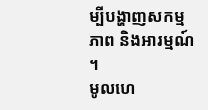ម្បីបង្ហាញសកម្មភាព និងអារម្មណ៍ ។
មូលហេ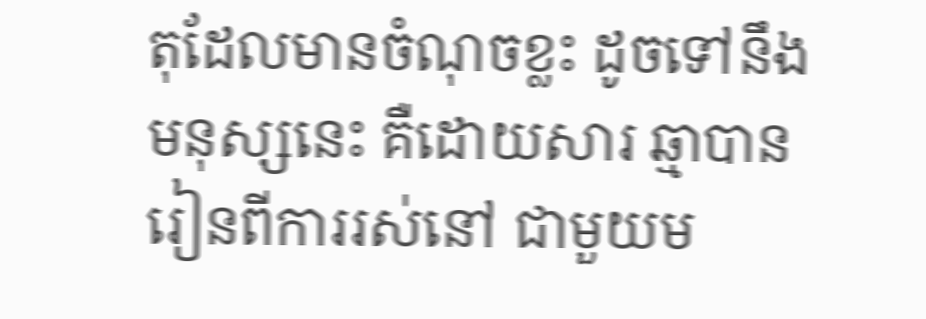តុដែលមានចំណុចខ្លះ ដូចទៅនឹងមនុស្សនេះ គឺដោយសារ ឆ្មាបានរៀនពីការរស់នៅ ជាមួយម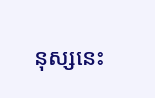នុស្សនេះ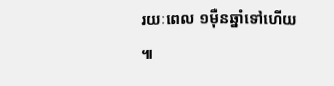រយៈពេល ១ម៉ឺនឆ្នាំទៅហើយ ៕